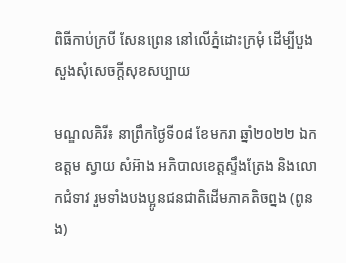ពិធីកាប់ក្របី សែនព្រេន នៅលើភ្នំដោះក្រមុំ ដើម្បីបួងសួងសុំសេចក្តីសុខសប្បាយ

មណ្ឌលគិរី៖ នាព្រឹកថ្ងៃទី០៨ ខែមករា ឆ្នាំ២០២២ ឯកឧត្តម ស្វាយ សំអ៊ាង អភិបាលខេត្តស្ទឹងត្រែង និងលោកជំទាវ រួមទាំងបងប្អូនជនជាតិដើមភាគតិចព្នង (ពូនង)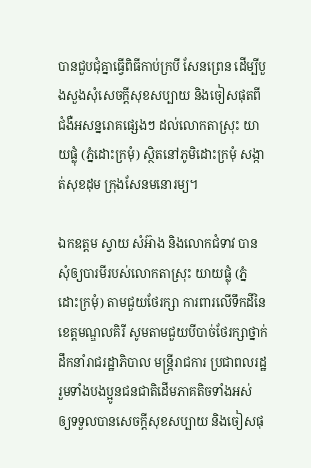បានជួបជុំគ្នាធ្វើពិធីកាប់ក្របី សែនព្រេន ដើម្បីបួងសួងសុំសេចក្តីសុខសប្បាយ និងចៀសផុតពីជំងឺអសន្នរោគផ្សេងៗ ដល់លោកតាស្រុះ យាយផ្លុំ (ភ្នំដោះក្រមុំ) ស្ថិតនៅភូមិដោះក្រមុំ សង្កាត់សុខដុម ក្រុងសែនមនោរម្យ។

ឯកឧត្តម ស្វាយ សំអ៊ាង និងលោកជំទាវ បានសុំឲ្យបារមីរបស់លោកតាស្រុះ យាយផ្លុំ (ភ្នំដោះក្រមុំ) តាមជួយថែរក្សា ការពារលើទឹកដីនៃខេត្តមណ្ឌលគិរី សូមតាមជួយបីបាច់ថែរក្សាថ្នាក់ដឹកនាំរាជរដ្ឋាភិបាល មន្រ្តីរាជការ ប្រជាពលរដ្ឋ រួមទាំងបងប្អូនជនជាតិដើមភាគតិចទាំងអស់ ឲ្យទទួលបានសេចក្តីសុខសប្បាយ និងចៀសផុ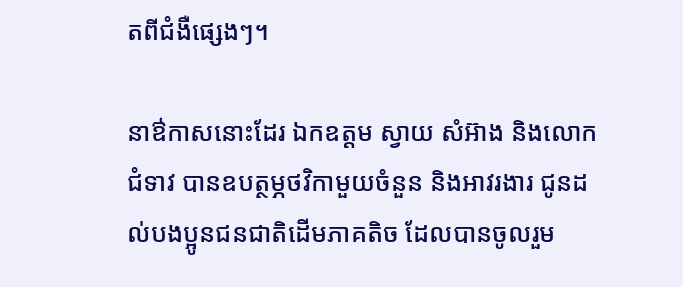តពីជំងឺផ្សេងៗ។

នាឳកាសនោះដែរ ឯកឧត្តម ស្វាយ សំអ៊ាង និងលោកជំទាវ បានឧបត្ថម្ភថវិកាមួយចំនួន និងអាវរងារ ជូនដល់បងប្អូនជនជាតិដើមភាគតិច ដែលបានចូលរួម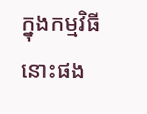ក្នុងកម្មវិធីនោះផង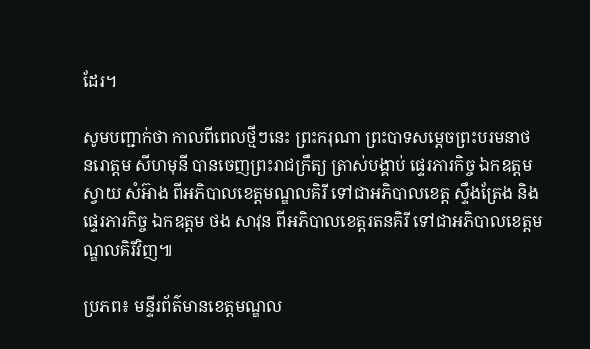ដែរ។

សូមបញ្ជាក់ថា កាលពីពេលថ្មីៗនេះ ព្រះករុណា ព្រះបាទសម្តេចព្រះបរមនាថ នរោត្តម សីហមុនី បានចេញព្រះរាជក្រឹត្យ ត្រាស់បង្គាប់ ផ្ទេរភារកិច្ច ឯកឧត្តម ស្វាយ សំអ៊ាង ពីអភិបាលខេត្តមណ្ឌលគិរី ទៅជាអភិបាលខេត្ត ស្ទឹងត្រែង និងផ្ទេរភារកិច្ច ឯកឧត្តម ថង សាវុន ពីអភិបាលខេត្តរតនគិរី ទៅជាអភិបាលខេត្តមណ្ឌលគិរីវិញ៕

ប្រភព៖ មន្ទីរព័ត៌មានខេត្តមណ្ឌល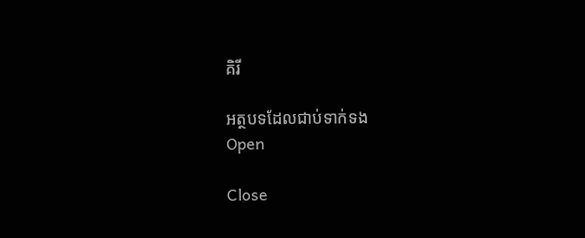គិរី

អត្ថបទដែលជាប់ទាក់ទង
Open

Close